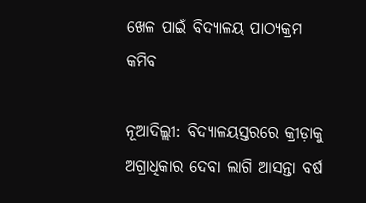ଖେଳ ପାଇଁ ବିଦ୍ୟାଳୟ ପାଠ୍ୟକ୍ରମ କମିବ

ନୂଆଦିଲ୍ଲୀ: ବିଦ୍ୟାଳୟସ୍ତରରେ କ୍ରୀଡ଼ାକୁ ଅଗ୍ରାଧିକାର ଦେବା ଲାଗି ଆସନ୍ତା ବର୍ଷ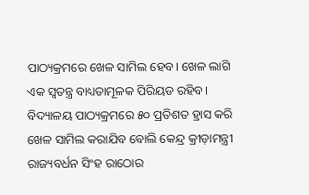ପାଠ୍ୟକ୍ରମରେ ଖେଳ ସାମିଲ ହେବ। ଖେଳ ଲାଗି ଏକ ସ୍ୱତନ୍ତ୍ର ବାଧ୍ୟତାମୂଳକ ପିରିୟଡ ରହିବ। ବିଦ୍ୟାଳୟ ପାଠ୍ୟକ୍ରମରେ ୫୦ ପ୍ରତିଶତ ହ୍ରାସ କରି ଖେଳ ସାମିଲ କରାଯିବ ବୋଲି କେନ୍ଦ୍ର କ୍ରୀଡ଼ାମନ୍ତ୍ରୀ ରାଜ୍ୟବର୍ଧନ ସିଂହ ରାଠୋର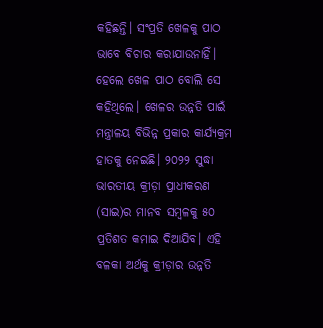କହିଛନ୍ତି। ସଂପ୍ରତି ଖେଳକୁ ପାଠ ଭାବେ ବିଚାର କରାଯାଉନାହିଁ। ହେଲେ ଖେଳ ପାଠ ବୋଲି ସେ କହିଥିଲେ। ଖେଳର ଉନ୍ନତି ପାଇଁ ମନ୍ତ୍ରାଳୟ ବିଭିନ୍ନ ପ୍ରକାର କାର୍ଯ୍ୟକ୍ରମ ହାତକୁ ନେଇଛି। ୨୦୨୨ ସୁଦ୍ଧା ଭାରତୀୟ କ୍ରୀଡ଼ା ପ୍ରାଧୀକରଣ (ସାଇ)ର ମାନବ ସମ୍ବଳକୁ ୫୦ ପ୍ରତିଶତ କମାଇ ଦିଆଯିବ। ଏହି ବଳକା ଅର୍ଥକୁ କ୍ରୀଡ଼ାର ଉନ୍ନତି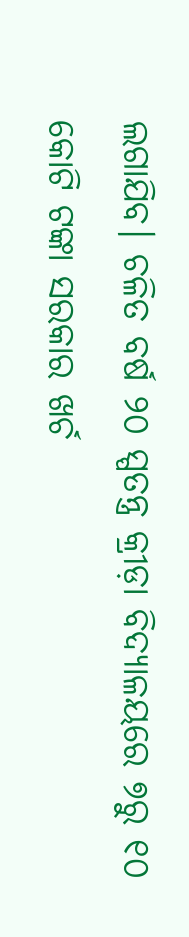ଲଗାଯିବ। ଚଳିତ ବର୍ଷ ୨୦ ସ୍ପତନ୍ତ୍ର କ୍ରୀଡ଼ା ବିଦ୍ୟାଳୟରେ ୭ରୁ ୧୦ କୋଟି ଟଙ୍କା ସରକାର ଖର୍ଚ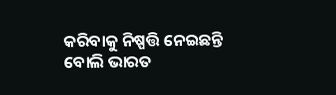କରିବାକୁ ନିଷ୍ପତ୍ତି ନେଇଛନ୍ତି ବୋଲି ଭାରତ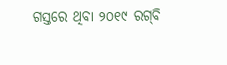ଗସ୍ତରେ ଥିବା ୨୦୧୯ ରଗ୍‌ବି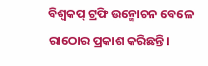ବିଶ୍ୱକପ୍‌ ଟ୍ରଫି ଉନ୍ମୋଚନ ବେଳେ ରାଠୋର ପ୍ରକାଶ କରିଛନ୍ତି।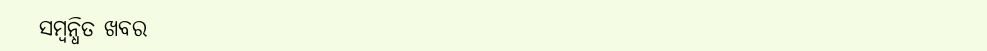ସମ୍ବନ୍ଧିତ ଖବର